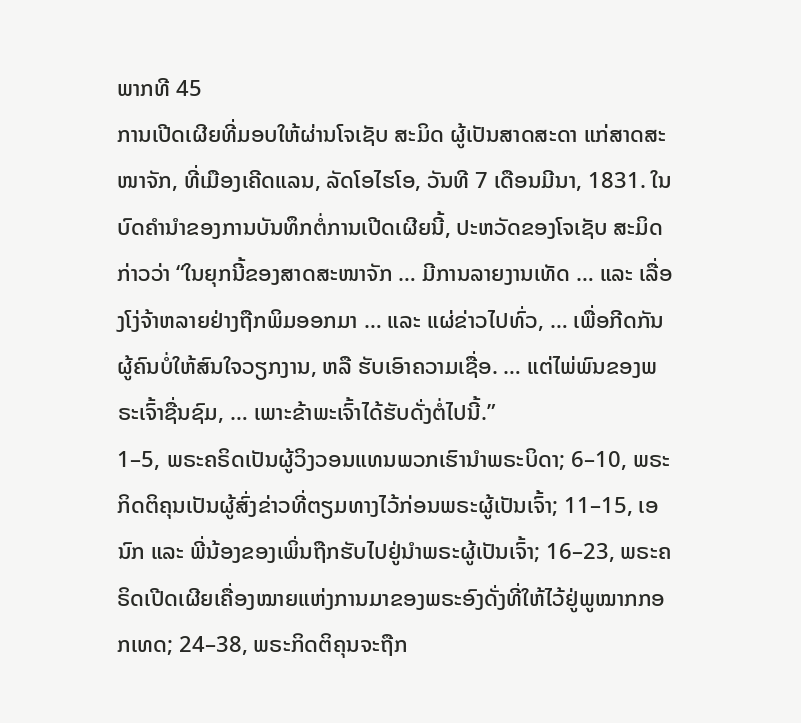ພາກທີ 45
ການເປີດເຜີຍທີ່ມອບໃຫ້ຜ່ານໂຈເຊັບ ສະມິດ ຜູ້ເປັນສາດສະດາ ແກ່ສາດສະໜາຈັກ, ທີ່ເມືອງເຄີດແລນ, ລັດໂອໄຮໂອ, ວັນທີ 7 ເດືອນມີນາ, 1831. ໃນບົດຄຳນຳຂອງການບັນທຶກຕໍ່ການເປີດເຜີຍນີ້, ປະຫວັດຂອງໂຈເຊັບ ສະມິດກ່າວວ່າ “ໃນຍຸກນີ້ຂອງສາດສະໜາຈັກ … ມີການລາຍງານເທັດ … ແລະ ເລື່ອງໂງ່ຈ້າຫລາຍຢ່າງຖືກພິມອອກມາ … ແລະ ແຜ່ຂ່າວໄປທົ່ວ, … ເພື່ອກີດກັນຜູ້ຄົນບໍ່ໃຫ້ສົນໃຈວຽກງານ, ຫລື ຮັບເອົາຄວາມເຊື່ອ. … ແຕ່ໄພ່ພົນຂອງພຣະເຈົ້າຊື່ນຊົມ, … ເພາະຂ້າພະເຈົ້າໄດ້ຮັບດັ່ງຕໍ່ໄປນີ້.”
1–5, ພຣະຄຣິດເປັນຜູ້ວິງວອນແທນພວກເຮົານຳພຣະບິດາ; 6–10, ພຣະກິດຕິຄຸນເປັນຜູ້ສົ່ງຂ່າວທີ່ຕຽມທາງໄວ້ກ່ອນພຣະຜູ້ເປັນເຈົ້າ; 11–15, ເອນົກ ແລະ ພີ່ນ້ອງຂອງເພິ່ນຖືກຮັບໄປຢູ່ນຳພຣະຜູ້ເປັນເຈົ້າ; 16–23, ພຣະຄຣິດເປີດເຜີຍເຄື່ອງໝາຍແຫ່ງການມາຂອງພຣະອົງດັ່ງທີ່ໃຫ້ໄວ້ຢູ່ພູໝາກກອກເທດ; 24–38, ພຣະກິດຕິຄຸນຈະຖືກ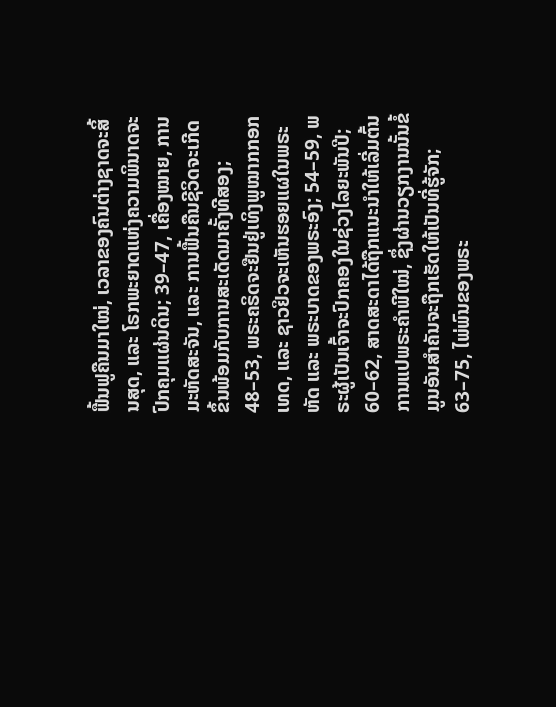ຟື້ນຟູຄືນມາໃໝ່, ເວລາຂອງຄົນຕ່າງຊາດຈະສິ້ນສຸດ, ແລະ ໂຣກພະຍາດແຫ່ງຄວາມພິນາດຈະປົກຄຸມແຜ່ນດິນ; 39–47, ເຄື່ອງໝາຍ, ການມະຫັດສະຈັນ, ແລະ ການຟື້ນຄືນຊີວິດຈະເກີດຂຶ້ນພ້ອມກັບການສະເດັດມາຄັ້ງທີສອງ; 48–53, ພຣະຄຣິດຈະຢືນຢູ່ເທິງພູໝາກກອກເທດ, ແລະ ຊາວຢິວຈະເຫັນຮອຍແຜໃນພຣະຫັດ ແລະ ພຣະບາດຂອງພຣະອົງ; 54–59, ພຣະຜູ້ເປັນເຈົ້າຈະປົກຄອງໃນຊ່ວງໄລຍະພັນປີ; 60–62, ສາດສະດາໄດ້ຖືກແນະນຳໃຫ້ເລີ່ມຕົ້ນການແປພຣະຄຳພີໃໝ່, ຊຶ່ງຜ່ານວຽກງານນັ້ນຂໍ້ມູນອັນສຳຄັນຈະຖືກເຮັດໃຫ້ເປັນທີ່ຮູ້ຈັກ; 63–75, ໄພ່ພົນຂອງພຣະ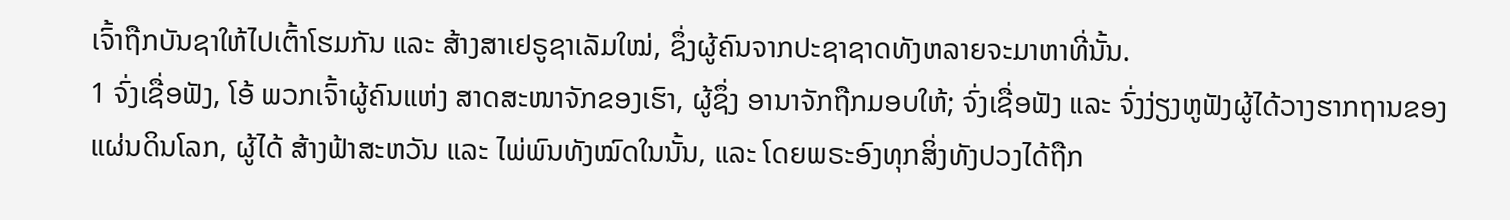ເຈົ້າຖືກບັນຊາໃຫ້ໄປເຕົ້າໂຮມກັນ ແລະ ສ້າງສາເຢຣູຊາເລັມໃໝ່, ຊຶ່ງຜູ້ຄົນຈາກປະຊາຊາດທັງຫລາຍຈະມາຫາທີ່ນັ້ນ.
1 ຈົ່ງເຊື່ອຟັງ, ໂອ້ ພວກເຈົ້າຜູ້ຄົນແຫ່ງ ສາດສະໜາຈັກຂອງເຮົາ, ຜູ້ຊຶ່ງ ອານາຈັກຖືກມອບໃຫ້; ຈົ່ງເຊື່ອຟັງ ແລະ ຈົ່ງງ່ຽງຫູຟັງຜູ້ໄດ້ວາງຮາກຖານຂອງແຜ່ນດິນໂລກ, ຜູ້ໄດ້ ສ້າງຟ້າສະຫວັນ ແລະ ໄພ່ພົນທັງໝົດໃນນັ້ນ, ແລະ ໂດຍພຣະອົງທຸກສິ່ງທັງປວງໄດ້ຖືກ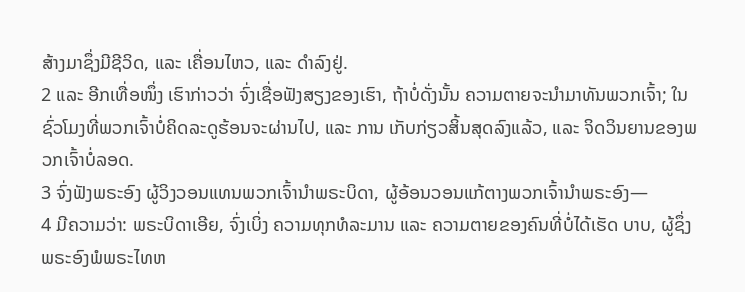ສ້າງມາຊຶ່ງມີຊີວິດ, ແລະ ເຄື່ອນໄຫວ, ແລະ ດຳລົງຢູ່.
2 ແລະ ອີກເທື່ອໜຶ່ງ ເຮົາກ່າວວ່າ ຈົ່ງເຊື່ອຟັງສຽງຂອງເຮົາ, ຖ້າບໍ່ດັ່ງນັ້ນ ຄວາມຕາຍຈະນຳມາທັນພວກເຈົ້າ; ໃນ ຊົ່ວໂມງທີ່ພວກເຈົ້າບໍ່ຄິດລະດູຮ້ອນຈະຜ່ານໄປ, ແລະ ການ ເກັບກ່ຽວສິ້ນສຸດລົງແລ້ວ, ແລະ ຈິດວິນຍານຂອງພວກເຈົ້າບໍ່ລອດ.
3 ຈົ່ງຟັງພຣະອົງ ຜູ້ວິງວອນແທນພວກເຈົ້ານຳພຣະບິດາ, ຜູ້ອ້ອນວອນແກ້ຕາງພວກເຈົ້ານຳພຣະອົງ—
4 ມີຄວາມວ່າ: ພຣະບິດາເອີຍ, ຈົ່ງເບິ່ງ ຄວາມທຸກທໍລະມານ ແລະ ຄວາມຕາຍຂອງຄົນທີ່ບໍ່ໄດ້ເຮັດ ບາບ, ຜູ້ຊຶ່ງ ພຣະອົງພໍພຣະໄທຫ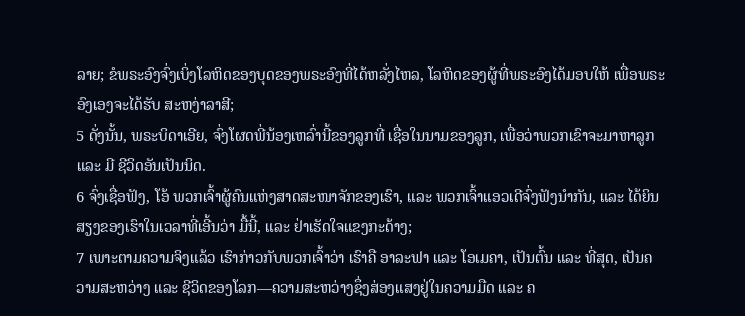ລາຍ; ຂໍພຣະອົງຈົ່ງເບິ່ງໂລຫິດຂອງບຸດຂອງພຣະອົງທີ່ໄດ້ຫລັ່ງໄຫລ, ໂລຫິດຂອງຜູ້ທີ່ພຣະອົງໄດ້ມອບໃຫ້ ເພື່ອພຣະອົງເອງຈະໄດ້ຮັບ ສະຫງ່າລາສີ;
5 ດັ່ງນັ້ນ, ພຣະບິດາເອີຍ, ຈົ່ງໂຜດພີ່ນ້ອງເຫລົ່ານີ້ຂອງລູກທີ່ ເຊື່ອໃນນາມຂອງລູກ, ເພື່ອວ່າພວກເຂົາຈະມາຫາລູກ ແລະ ມີ ຊີວິດອັນເປັນນິດ.
6 ຈົ່ງເຊື່ອຟັງ, ໂອ້ ພວກເຈົ້າຜູ້ຄົນແຫ່ງສາດສະໜາຈັກຂອງເຮົາ, ແລະ ພວກເຈົ້າແອວເດີຈົ່ງຟັງນຳກັນ, ແລະ ໄດ້ຍິນສຽງຂອງເຮົາໃນເວລາທີ່ເອີ້ນວ່າ ມື້ນີ້, ແລະ ຢ່າເຮັດໃຈແຂງກະດ້າງ;
7 ເພາະຕາມຄວາມຈິງແລ້ວ ເຮົາກ່າວກັບພວກເຈົ້າວ່າ ເຮົາຄື ອາລະຟາ ແລະ ໂອເມຄາ, ເປັນຕົ້ນ ແລະ ທີ່ສຸດ, ເປັນຄວາມສະຫວ່າງ ແລະ ຊີວິດຂອງໂລກ—ຄວາມສະຫວ່າງຊຶ່ງສ່ອງແສງຢູ່ໃນຄວາມມືດ ແລະ ຄ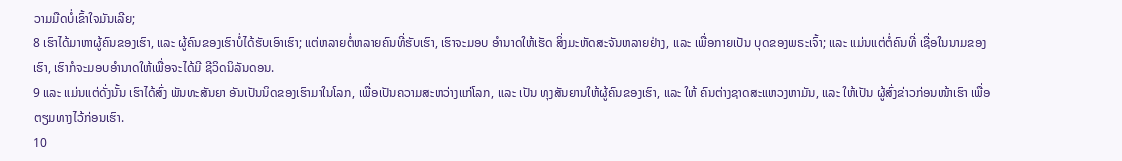ວາມມືດບໍ່ເຂົ້າໃຈມັນເລີຍ;
8 ເຮົາໄດ້ມາຫາຜູ້ຄົນຂອງເຮົາ, ແລະ ຜູ້ຄົນຂອງເຮົາບໍ່ໄດ້ຮັບເອົາເຮົາ; ແຕ່ຫລາຍຕໍ່ຫລາຍຄົນທີ່ຮັບເຮົາ, ເຮົາຈະມອບ ອຳນາດໃຫ້ເຮັດ ສິ່ງມະຫັດສະຈັນຫລາຍຢ່າງ, ແລະ ເພື່ອກາຍເປັນ ບຸດຂອງພຣະເຈົ້າ; ແລະ ແມ່ນແຕ່ຕໍ່ຄົນທີ່ ເຊື່ອໃນນາມຂອງເຮົາ, ເຮົາກໍຈະມອບອຳນາດໃຫ້ເພື່ອຈະໄດ້ມີ ຊີວິດນິລັນດອນ.
9 ແລະ ແມ່ນແຕ່ດັ່ງນັ້ນ ເຮົາໄດ້ສົ່ງ ພັນທະສັນຍາ ອັນເປັນນິດຂອງເຮົາມາໃນໂລກ, ເພື່ອເປັນຄວາມສະຫວ່າງແກ່ໂລກ, ແລະ ເປັນ ທຸງສັນຍານໃຫ້ຜູ້ຄົນຂອງເຮົາ, ແລະ ໃຫ້ ຄົນຕ່າງຊາດສະແຫວງຫາມັນ, ແລະ ໃຫ້ເປັນ ຜູ້ສົ່ງຂ່າວກ່ອນໜ້າເຮົາ ເພື່ອຕຽມທາງໄວ້ກ່ອນເຮົາ.
10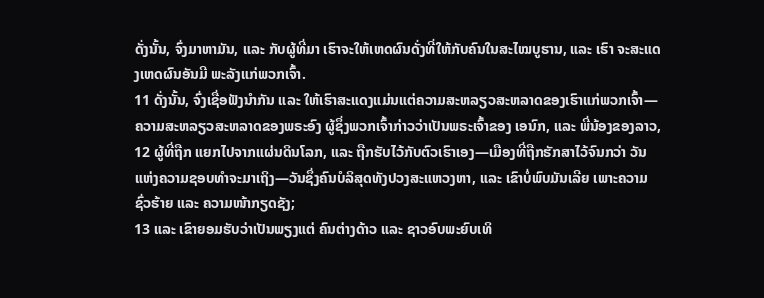ດັ່ງນັ້ນ, ຈົ່ງມາຫາມັນ, ແລະ ກັບຜູ້ທີ່ມາ ເຮົາຈະໃຫ້ເຫດຜົນດັ່ງທີ່ໃຫ້ກັບຄົນໃນສະໄໝບູຮານ, ແລະ ເຮົາ ຈະສະແດງເຫດຜົນອັນມີ ພະລັງແກ່ພວກເຈົ້າ.
11 ດັ່ງນັ້ນ, ຈົ່ງເຊື່ອຟັງນຳກັນ ແລະ ໃຫ້ເຮົາສະແດງແມ່ນແຕ່ຄວາມສະຫລຽວສະຫລາດຂອງເຮົາແກ່ພວກເຈົ້າ—ຄວາມສະຫລຽວສະຫລາດຂອງພຣະອົງ ຜູ້ຊຶ່ງພວກເຈົ້າກ່າວວ່າເປັນພຣະເຈົ້າຂອງ ເອນົກ, ແລະ ພີ່ນ້ອງຂອງລາວ,
12 ຜູ້ທີ່ຖືກ ແຍກໄປຈາກແຜ່ນດິນໂລກ, ແລະ ຖືກຮັບໄວ້ກັບຕົວເຮົາເອງ—ເມືອງທີ່ຖືກຮັກສາໄວ້ຈົນກວ່າ ວັນແຫ່ງຄວາມຊອບທຳຈະມາເຖິງ—ວັນຊຶ່ງຄົນບໍລິສຸດທັງປວງສະແຫວງຫາ, ແລະ ເຂົາບໍ່ພົບມັນເລີຍ ເພາະຄວາມຊົ່ວຮ້າຍ ແລະ ຄວາມໜ້າກຽດຊັງ;
13 ແລະ ເຂົາຍອມຮັບວ່າເປັນພຽງແຕ່ ຄົນຕ່າງດ້າວ ແລະ ຊາວອົບພະຍົບເທິ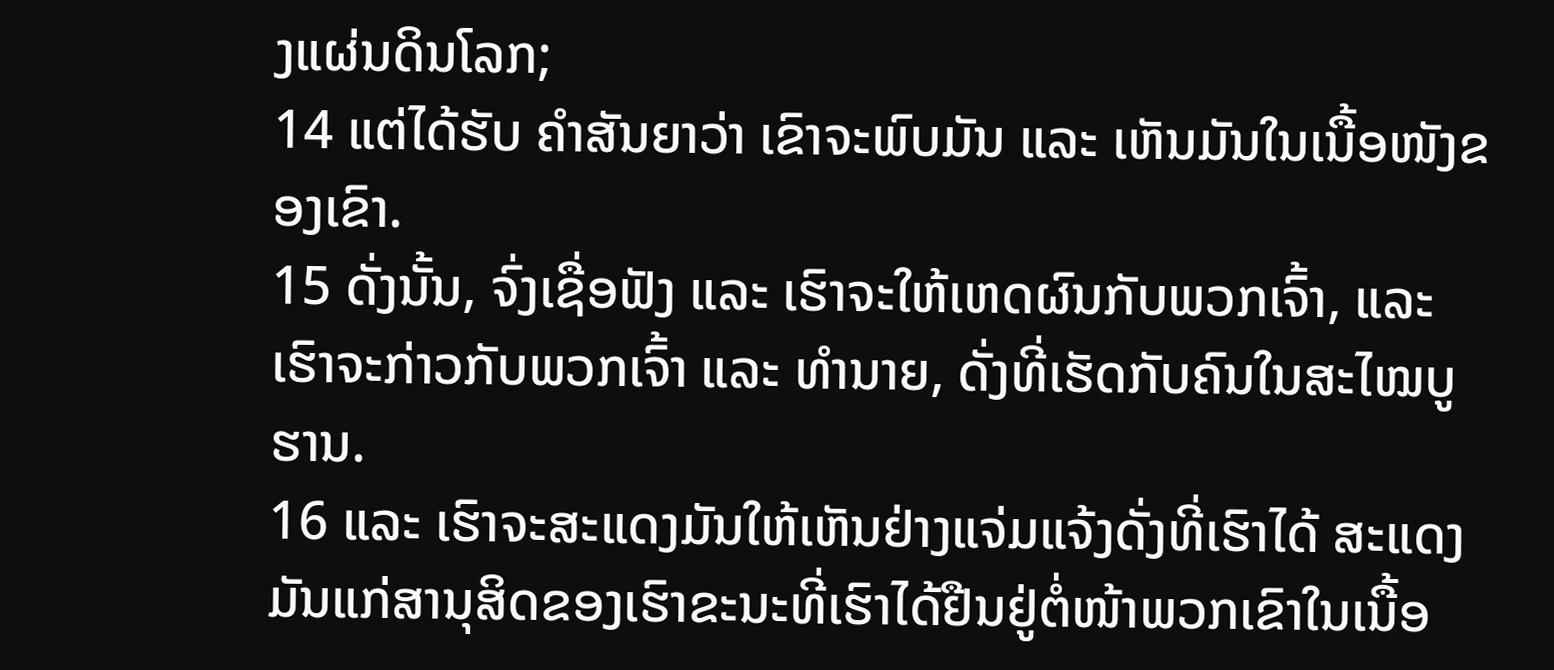ງແຜ່ນດິນໂລກ;
14 ແຕ່ໄດ້ຮັບ ຄຳສັນຍາວ່າ ເຂົາຈະພົບມັນ ແລະ ເຫັນມັນໃນເນື້ອໜັງຂອງເຂົາ.
15 ດັ່ງນັ້ນ, ຈົ່ງເຊື່ອຟັງ ແລະ ເຮົາຈະໃຫ້ເຫດຜົນກັບພວກເຈົ້າ, ແລະ ເຮົາຈະກ່າວກັບພວກເຈົ້າ ແລະ ທຳນາຍ, ດັ່ງທີ່ເຮັດກັບຄົນໃນສະໄໝບູຮານ.
16 ແລະ ເຮົາຈະສະແດງມັນໃຫ້ເຫັນຢ່າງແຈ່ມແຈ້ງດັ່ງທີ່ເຮົາໄດ້ ສະແດງມັນແກ່ສານຸສິດຂອງເຮົາຂະນະທີ່ເຮົາໄດ້ຢືນຢູ່ຕໍ່ໜ້າພວກເຂົາໃນເນື້ອ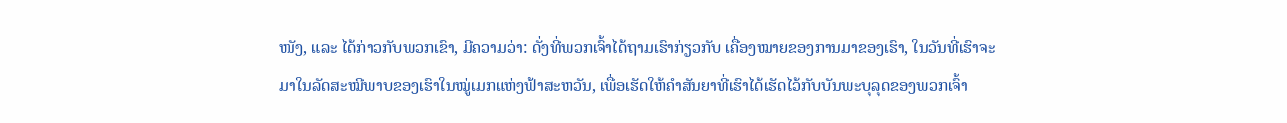ໜັງ, ແລະ ໄດ້ກ່າວກັບພວກເຂົາ, ມີຄວາມວ່າ: ດັ່ງທີ່ພວກເຈົ້າໄດ້ຖາມເຮົາກ່ຽວກັບ ເຄື່ອງໝາຍຂອງການມາຂອງເຮົາ, ໃນວັນທີ່ເຮົາຈະມາໃນລັດສະໝີພາບຂອງເຮົາໃນໝູ່ເມກແຫ່ງຟ້າສະຫວັນ, ເພື່ອເຮັດໃຫ້ຄຳສັນຍາທີ່ເຮົາໄດ້ເຮັດໄວ້ກັບບັນພະບຸລຸດຂອງພວກເຈົ້າ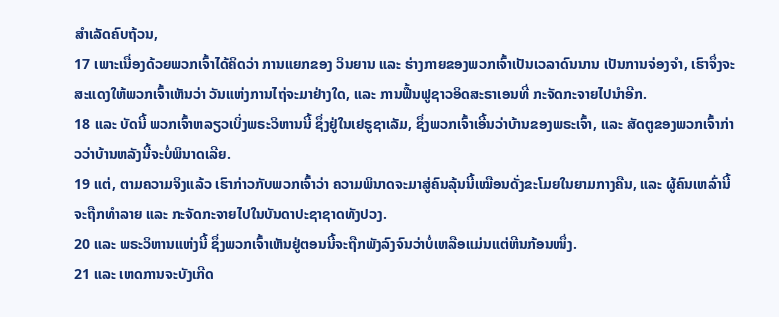ສຳເລັດຄົບຖ້ວນ,
17 ເພາະເນື່ອງດ້ວຍພວກເຈົ້າໄດ້ຄິດວ່າ ການແຍກຂອງ ວິນຍານ ແລະ ຮ່າງກາຍຂອງພວກເຈົ້າເປັນເວລາດົນນານ ເປັນການຈ່ອງຈຳ, ເຮົາຈຶ່ງຈະສະແດງໃຫ້ພວກເຈົ້າເຫັນວ່າ ວັນແຫ່ງການໄຖ່ຈະມາຢ່າງໃດ, ແລະ ການຟື້ນຟູຊາວອິດສະຣາເອນທີ່ ກະຈັດກະຈາຍໄປນຳອີກ.
18 ແລະ ບັດນີ້ ພວກເຈົ້າຫລຽວເບິ່ງພຣະວິຫານນີ້ ຊຶ່ງຢູ່ໃນເຢຣູຊາເລັມ, ຊຶ່ງພວກເຈົ້າເອີ້ນວ່າບ້ານຂອງພຣະເຈົ້າ, ແລະ ສັດຕູຂອງພວກເຈົ້າກ່າວວ່າບ້ານຫລັງນີ້ຈະບໍ່ພິນາດເລີຍ.
19 ແຕ່, ຕາມຄວາມຈິງແລ້ວ ເຮົາກ່າວກັບພວກເຈົ້າວ່າ ຄວາມພິນາດຈະມາສູ່ຄົນລຸ້ນນີ້ເໝືອນດັ່ງຂະໂມຍໃນຍາມກາງຄືນ, ແລະ ຜູ້ຄົນເຫລົ່ານີ້ຈະຖືກທຳລາຍ ແລະ ກະຈັດກະຈາຍໄປໃນບັນດາປະຊາຊາດທັງປວງ.
20 ແລະ ພຣະວິຫານແຫ່ງນີ້ ຊຶ່ງພວກເຈົ້າເຫັນຢູ່ຕອນນີ້ຈະຖືກພັງລົງຈົນວ່າບໍ່ເຫລືອແມ່ນແຕ່ຫີນກ້ອນໜຶ່ງ.
21 ແລະ ເຫດການຈະບັງເກີດ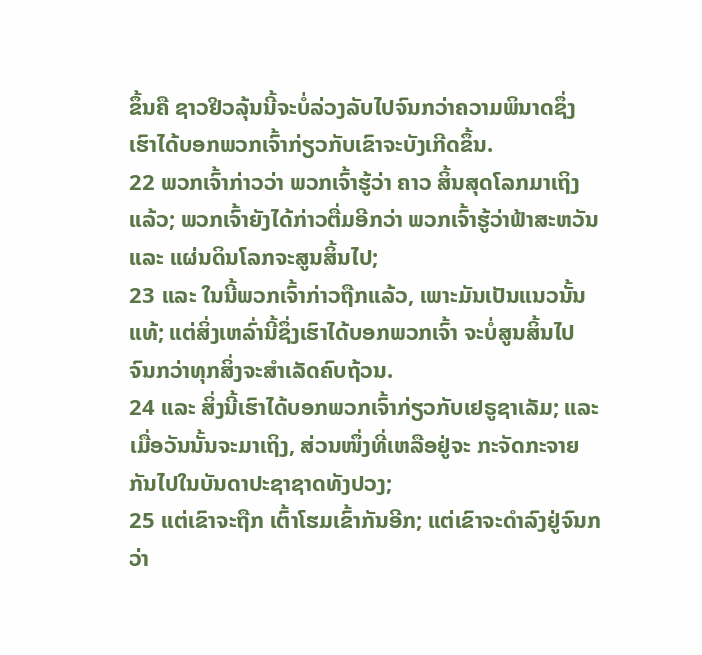ຂຶ້ນຄື ຊາວຢິວລຸ້ນນີ້ຈະບໍ່ລ່ວງລັບໄປຈົນກວ່າຄວາມພິນາດຊຶ່ງເຮົາໄດ້ບອກພວກເຈົ້າກ່ຽວກັບເຂົາຈະບັງເກີດຂຶ້ນ.
22 ພວກເຈົ້າກ່າວວ່າ ພວກເຈົ້າຮູ້ວ່າ ຄາວ ສິ້ນສຸດໂລກມາເຖິງແລ້ວ; ພວກເຈົ້າຍັງໄດ້ກ່າວຕື່ມອີກວ່າ ພວກເຈົ້າຮູ້ວ່າຟ້າສະຫວັນ ແລະ ແຜ່ນດິນໂລກຈະສູນສິ້ນໄປ;
23 ແລະ ໃນນີ້ພວກເຈົ້າກ່າວຖືກແລ້ວ, ເພາະມັນເປັນແນວນັ້ນແທ້; ແຕ່ສິ່ງເຫລົ່ານີ້ຊຶ່ງເຮົາໄດ້ບອກພວກເຈົ້າ ຈະບໍ່ສູນສິ້ນໄປຈົນກວ່າທຸກສິ່ງຈະສຳເລັດຄົບຖ້ວນ.
24 ແລະ ສິ່ງນີ້ເຮົາໄດ້ບອກພວກເຈົ້າກ່ຽວກັບເຢຣູຊາເລັມ; ແລະ ເມື່ອວັນນັ້ນຈະມາເຖິງ, ສ່ວນໜຶ່ງທີ່ເຫລືອຢູ່ຈະ ກະຈັດກະຈາຍກັນໄປໃນບັນດາປະຊາຊາດທັງປວງ;
25 ແຕ່ເຂົາຈະຖືກ ເຕົ້າໂຮມເຂົ້າກັນອີກ; ແຕ່ເຂົາຈະດຳລົງຢູ່ຈົນກວ່າ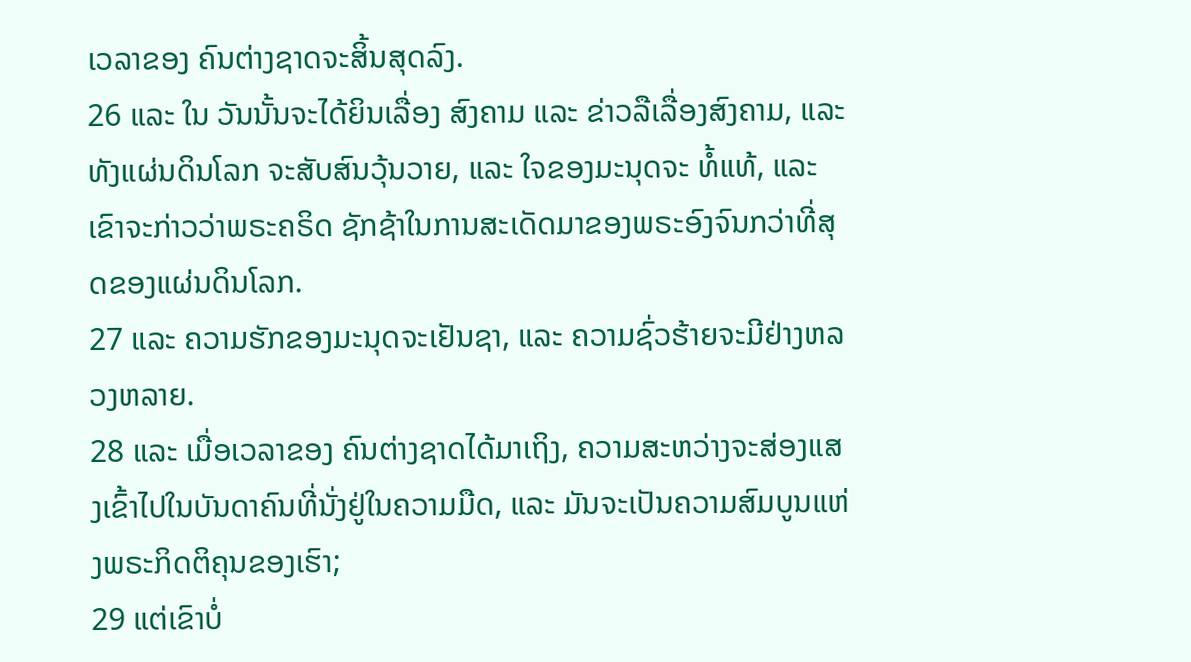ເວລາຂອງ ຄົນຕ່າງຊາດຈະສິ້ນສຸດລົງ.
26 ແລະ ໃນ ວັນນັ້ນຈະໄດ້ຍິນເລື່ອງ ສົງຄາມ ແລະ ຂ່າວລືເລື່ອງສົງຄາມ, ແລະ ທັງແຜ່ນດິນໂລກ ຈະສັບສົນວຸ້ນວາຍ, ແລະ ໃຈຂອງມະນຸດຈະ ທໍ້ແທ້, ແລະ ເຂົາຈະກ່າວວ່າພຣະຄຣິດ ຊັກຊ້າໃນການສະເດັດມາຂອງພຣະອົງຈົນກວ່າທີ່ສຸດຂອງແຜ່ນດິນໂລກ.
27 ແລະ ຄວາມຮັກຂອງມະນຸດຈະເຢັນຊາ, ແລະ ຄວາມຊົ່ວຮ້າຍຈະມີຢ່າງຫລວງຫລາຍ.
28 ແລະ ເມື່ອເວລາຂອງ ຄົນຕ່າງຊາດໄດ້ມາເຖິງ, ຄວາມສະຫວ່າງຈະສ່ອງແສງເຂົ້າໄປໃນບັນດາຄົນທີ່ນັ່ງຢູ່ໃນຄວາມມືດ, ແລະ ມັນຈະເປັນຄວາມສົມບູນແຫ່ງພຣະກິດຕິຄຸນຂອງເຮົາ;
29 ແຕ່ເຂົາບໍ່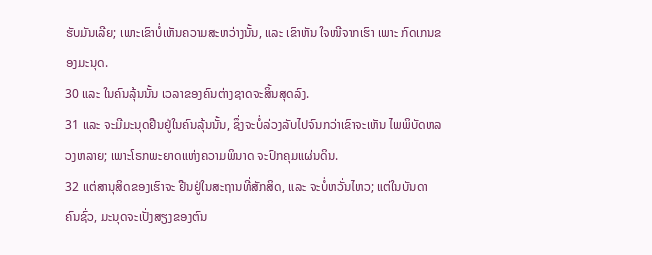ຮັບມັນເລີຍ; ເພາະເຂົາບໍ່ເຫັນຄວາມສະຫວ່າງນັ້ນ, ແລະ ເຂົາຫັນ ໃຈໜີຈາກເຮົາ ເພາະ ກົດເກນຂອງມະນຸດ.
30 ແລະ ໃນຄົນລຸ້ນນັ້ນ ເວລາຂອງຄົນຕ່າງຊາດຈະສິ້ນສຸດລົງ.
31 ແລະ ຈະມີມະນຸດຢືນຢູ່ໃນຄົນລຸ້ນນັ້ນ, ຊຶ່ງຈະບໍ່ລ່ວງລັບໄປຈົນກວ່າເຂົາຈະເຫັນ ໄພພິບັດຫລວງຫລາຍ; ເພາະໂຣກພະຍາດແຫ່ງຄວາມພິນາດ ຈະປົກຄຸມແຜ່ນດິນ.
32 ແຕ່ສານຸສິດຂອງເຮົາຈະ ຢືນຢູ່ໃນສະຖານທີ່ສັກສິດ, ແລະ ຈະບໍ່ຫວັ່ນໄຫວ; ແຕ່ໃນບັນດາຄົນຊົ່ວ, ມະນຸດຈະເປັ່ງສຽງຂອງຕົນ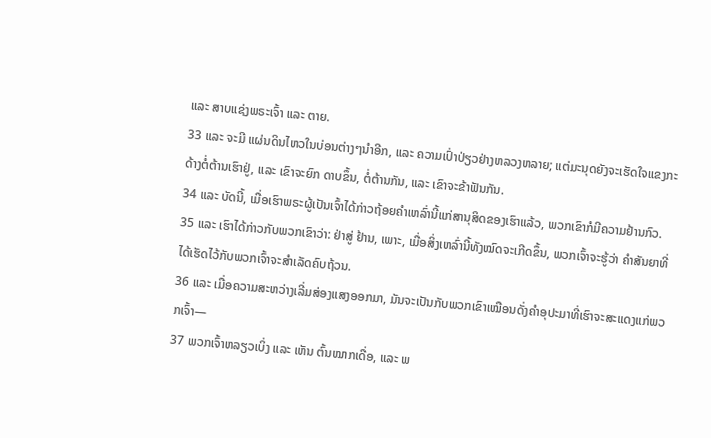ແລະ ສາບແຊ່ງພຣະເຈົ້າ ແລະ ຕາຍ.
33 ແລະ ຈະມີ ແຜ່ນດິນໄຫວໃນບ່ອນຕ່າງໆນຳອີກ, ແລະ ຄວາມເປົ່າປ່ຽວຢ່າງຫລວງຫລາຍ; ແຕ່ມະນຸດຍັງຈະເຮັດໃຈແຂງກະດ້າງຕໍ່ຕ້ານເຮົາຢູ່, ແລະ ເຂົາຈະຍົກ ດາບຂຶ້ນ, ຕໍ່ຕ້ານກັນ, ແລະ ເຂົາຈະຂ້າຟັນກັນ.
34 ແລະ ບັດນີ້, ເມື່ອເຮົາພຣະຜູ້ເປັນເຈົ້າໄດ້ກ່າວຖ້ອຍຄຳເຫລົ່ານີ້ແກ່ສານຸສິດຂອງເຮົາແລ້ວ, ພວກເຂົາກໍມີຄວາມຢ້ານກົວ.
35 ແລະ ເຮົາໄດ້ກ່າວກັບພວກເຂົາວ່າ: ຢ່າສູ່ ຢ້ານ, ເພາະ, ເມື່ອສິ່ງເຫລົ່ານີ້ທັງໝົດຈະເກີດຂຶ້ນ, ພວກເຈົ້າຈະຮູ້ວ່າ ຄຳສັນຍາທີ່ໄດ້ເຮັດໄວ້ກັບພວກເຈົ້າຈະສຳເລັດຄົບຖ້ວນ.
36 ແລະ ເມື່ອຄວາມສະຫວ່າງເລີ່ມສ່ອງແສງອອກມາ, ມັນຈະເປັນກັບພວກເຂົາເໝືອນດັ່ງຄຳອຸປະມາທີ່ເຮົາຈະສະແດງແກ່ພວກເຈົ້າ—
37 ພວກເຈົ້າຫລຽວເບິ່ງ ແລະ ເຫັນ ຕົ້ນໝາກເດື່ອ, ແລະ ພ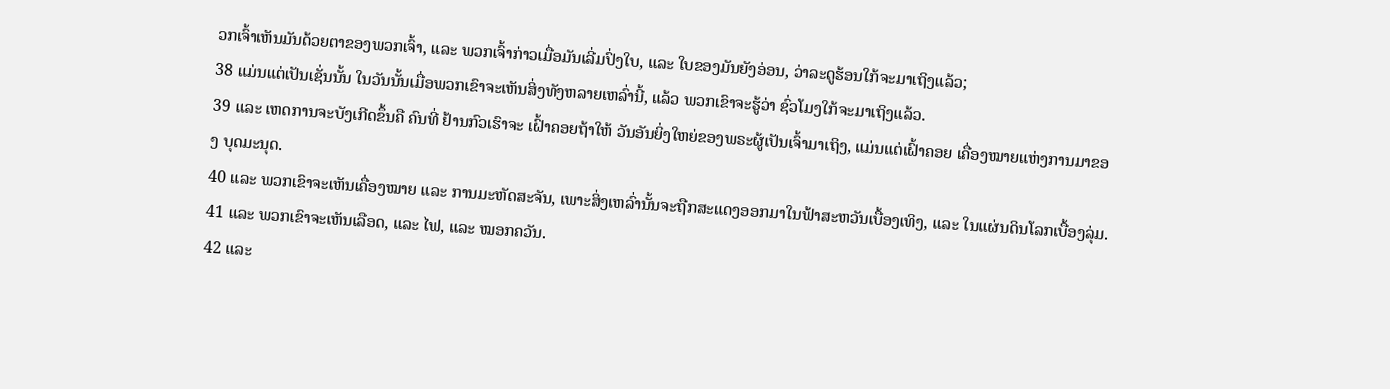ວກເຈົ້າເຫັນມັນດ້ວຍຕາຂອງພວກເຈົ້າ, ແລະ ພວກເຈົ້າກ່າວເມື່ອມັນເລີ່ມປົ່ງໃບ, ແລະ ໃບຂອງມັນຍັງອ່ອນ, ວ່າລະດູຮ້ອນໃກ້ຈະມາເຖິງແລ້ວ;
38 ແມ່ນແຕ່ເປັນເຊັ່ນນັ້ນ ໃນວັນນັ້ນເມື່ອພວກເຂົາຈະເຫັນສິ່ງທັງຫລາຍເຫລົ່ານີ້, ແລ້ວ ພວກເຂົາຈະຮູ້ວ່າ ຊົ່ວໂມງໃກ້ຈະມາເຖິງແລ້ວ.
39 ແລະ ເຫດການຈະບັງເກີດຂຶ້ນຄື ຄົນທີ່ ຢ້ານກົວເຮົາຈະ ເຝົ້າຄອຍຖ້າໃຫ້ ວັນອັນຍິ່ງໃຫຍ່ຂອງພຣະຜູ້ເປັນເຈົ້າມາເຖິງ, ແມ່ນແຕ່ເຝົ້າຄອຍ ເຄື່ອງໝາຍແຫ່ງການມາຂອງ ບຸດມະນຸດ.
40 ແລະ ພວກເຂົາຈະເຫັນເຄື່ອງໝາຍ ແລະ ການມະຫັດສະຈັນ, ເພາະສິ່ງເຫລົ່ານັ້ນຈະຖືກສະແດງອອກມາໃນຟ້າສະຫວັນເບື້ອງເທິງ, ແລະ ໃນແຜ່ນດິນໂລກເບື້ອງລຸ່ມ.
41 ແລະ ພວກເຂົາຈະເຫັນເລືອດ, ແລະ ໄຟ, ແລະ ໝອກຄວັນ.
42 ແລະ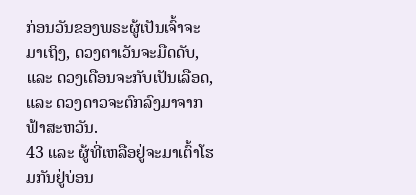ກ່ອນວັນຂອງພຣະຜູ້ເປັນເຈົ້າຈະມາເຖິງ, ດວງຕາເວັນຈະມືດດັບ, ແລະ ດວງເດືອນຈະກັບເປັນເລືອດ, ແລະ ດວງດາວຈະຕົກລົງມາຈາກຟ້າສະຫວັນ.
43 ແລະ ຜູ້ທີ່ເຫລືອຢູ່ຈະມາເຕົ້າໂຮມກັນຢູ່ບ່ອນ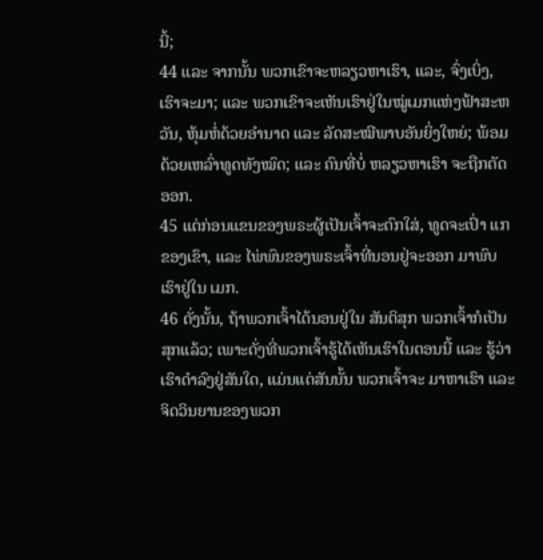ນີ້;
44 ແລະ ຈາກນັ້ນ ພວກເຂົາຈະຫລຽວຫາເຮົາ, ແລະ, ຈົ່ງເບິ່ງ, ເຮົາຈະມາ; ແລະ ພວກເຂົາຈະເຫັນເຮົາຢູ່ໃນໝູ່ເມກແຫ່ງຟ້າສະຫວັນ, ຫຸ້ມຫໍ່ດ້ວຍອຳນາດ ແລະ ລັດສະໝີພາບອັນຍິ່ງໃຫຍ່; ພ້ອມດ້ວຍເຫລົ່າທູດທັງໝົດ; ແລະ ຄົນທີ່ບໍ່ ຫລຽວຫາເຮົາ ຈະຖືກຕັດອອກ.
45 ແຕ່ກ່ອນແຂນຂອງພຣະຜູ້ເປັນເຈົ້າຈະຕົກໃສ່, ທູດຈະເປົ່າ ແກຂອງເຂົາ, ແລະ ໄພ່ພົນຂອງພຣະເຈົ້າທີ່ນອນຢູ່ຈະອອກ ມາພົບເຮົາຢູ່ໃນ ເມກ.
46 ດັ່ງນັ້ນ, ຖ້າພວກເຈົ້າໄດ້ນອນຢູ່ໃນ ສັນຕິສຸກ ພວກເຈົ້າກໍເປັນສຸກແລ້ວ; ເພາະດັ່ງທີ່ພວກເຈົ້າຮູ້ໄດ້ເຫັນເຮົາໃນຕອນນີ້ ແລະ ຮູ້ວ່າເຮົາດຳລົງຢູ່ສັນໃດ, ແມ່ນແຕ່ສັນນັ້ນ ພວກເຈົ້າຈະ ມາຫາເຮົາ ແລະ ຈິດວິນຍານຂອງພວກ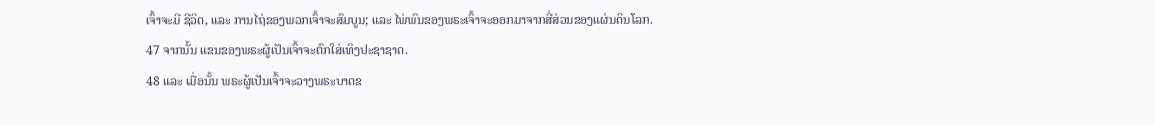ເຈົ້າຈະມີ ຊີວິດ, ແລະ ການໄຖ່ຂອງພວກເຈົ້າຈະສົມບູນ; ແລະ ໄພ່ພົນຂອງພຣະເຈົ້າຈະອອກມາຈາກສີ່ສ່ວນຂອງແຜ່ນດິນໂລກ.
47 ຈາກນັ້ນ ແຂນຂອງພຣະຜູ້ເປັນເຈົ້າຈະຕົກໃສ່ເທິງປະຊາຊາດ.
48 ແລະ ເມື່ອນັ້ນ ພຣະຜູ້ເປັນເຈົ້າຈະວາງພຣະບາດຂ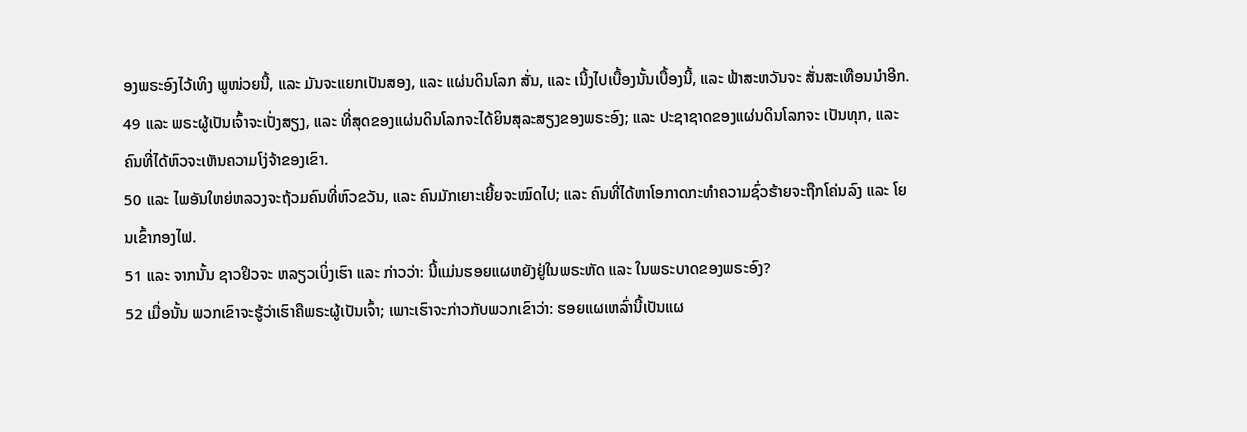ອງພຣະອົງໄວ້ເທິງ ພູໜ່ວຍນີ້, ແລະ ມັນຈະແຍກເປັນສອງ, ແລະ ແຜ່ນດິນໂລກ ສັ່ນ, ແລະ ເນີ້ງໄປເບື້ອງນັ້ນເບື້ອງນີ້, ແລະ ຟ້າສະຫວັນຈະ ສັ່ນສະເທືອນນຳອີກ.
49 ແລະ ພຣະຜູ້ເປັນເຈົ້າຈະເປັ່ງສຽງ, ແລະ ທີ່ສຸດຂອງແຜ່ນດິນໂລກຈະໄດ້ຍິນສຸລະສຽງຂອງພຣະອົງ; ແລະ ປະຊາຊາດຂອງແຜ່ນດິນໂລກຈະ ເປັນທຸກ, ແລະ ຄົນທີ່ໄດ້ຫົວຈະເຫັນຄວາມໂງ່ຈ້າຂອງເຂົາ.
50 ແລະ ໄພອັນໃຫຍ່ຫລວງຈະຖ້ວມຄົນທີ່ຫົວຂວັນ, ແລະ ຄົນມັກເຍາະເຍີ້ຍຈະໝົດໄປ; ແລະ ຄົນທີ່ໄດ້ຫາໂອກາດກະທຳຄວາມຊົ່ວຮ້າຍຈະຖືກໂຄ່ນລົງ ແລະ ໂຍນເຂົ້າກອງໄຟ.
51 ແລະ ຈາກນັ້ນ ຊາວຢິວຈະ ຫລຽວເບິ່ງເຮົາ ແລະ ກ່າວວ່າ: ນີ້ແມ່ນຮອຍແຜຫຍັງຢູ່ໃນພຣະຫັດ ແລະ ໃນພຣະບາດຂອງພຣະອົງ?
52 ເມື່ອນັ້ນ ພວກເຂົາຈະຮູ້ວ່າເຮົາຄືພຣະຜູ້ເປັນເຈົ້າ; ເພາະເຮົາຈະກ່າວກັບພວກເຂົາວ່າ: ຮອຍແຜເຫລົ່ານີ້ເປັນແຜ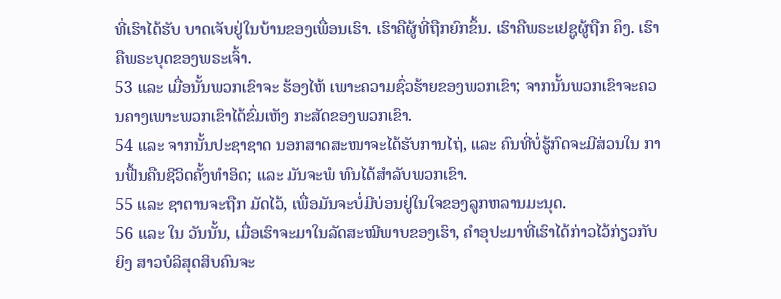ທີ່ເຮົາໄດ້ຮັບ ບາດເຈັບຢູ່ໃນບ້ານຂອງເພື່ອນເຮົາ. ເຮົາຄືຜູ້ທີ່ຖືກຍົກຂຶ້ນ. ເຮົາຄືພຣະເຢຊູຜູ້ຖືກ ຄຶງ. ເຮົາຄືພຣະບຸດຂອງພຣະເຈົ້າ.
53 ແລະ ເມື່ອນັ້ນພວກເຂົາຈະ ຮ້ອງໄຫ້ ເພາະຄວາມຊົ່ວຮ້າຍຂອງພວກເຂົາ; ຈາກນັ້ນພວກເຂົາຈະຄວນຄາງເພາະພວກເຂົາໄດ້ຂົ່ມເຫັງ ກະສັດຂອງພວກເຂົາ.
54 ແລະ ຈາກນັ້ນປະຊາຊາດ ນອກສາດສະໜາຈະໄດ້ຮັບການໄຖ່, ແລະ ຄົນທີ່ບໍ່ຮູ້ກົດຈະມີສ່ວນໃນ ການຟື້ນຄືນຊີວິດຄັ້ງທຳອິດ; ແລະ ມັນຈະພໍ ທົນໄດ້ສຳລັບພວກເຂົາ.
55 ແລະ ຊາຕານຈະຖືກ ມັດໄວ້, ເພື່ອມັນຈະບໍ່ມີບ່ອນຢູ່ໃນໃຈຂອງລູກຫລານມະນຸດ.
56 ແລະ ໃນ ວັນນັ້ນ, ເມື່ອເຮົາຈະມາໃນລັດສະໝີພາບຂອງເຮົາ, ຄຳອຸປະມາທີ່ເຮົາໄດ້ກ່າວໄວ້ກ່ຽວກັບຍິງ ສາວບໍລິສຸດສິບຄົນຈະ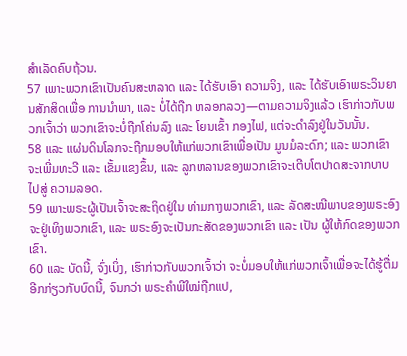ສຳເລັດຄົບຖ້ວນ.
57 ເພາະພວກເຂົາເປັນຄົນສະຫລາດ ແລະ ໄດ້ຮັບເອົາ ຄວາມຈິງ, ແລະ ໄດ້ຮັບເອົາພຣະວິນຍານສັກສິດເພື່ອ ການນຳພາ, ແລະ ບໍ່ໄດ້ຖືກ ຫລອກລວງ—ຕາມຄວາມຈິງແລ້ວ ເຮົາກ່າວກັບພວກເຈົ້າວ່າ ພວກເຂົາຈະບໍ່ຖືກໂຄ່ນລົງ ແລະ ໂຍນເຂົ້າ ກອງໄຟ, ແຕ່ຈະດຳລົງຢູ່ໃນວັນນັ້ນ.
58 ແລະ ແຜ່ນດິນໂລກຈະຖືກມອບໃຫ້ແກ່ພວກເຂົາເພື່ອເປັນ ມູນມໍລະດົກ; ແລະ ພວກເຂົາຈະເພີ່ມທະວີ ແລະ ເຂັ້ມແຂງຂຶ້ນ, ແລະ ລູກຫລານຂອງພວກເຂົາຈະເຕີບໂຕປາດສະຈາກບາບໄປສູ່ ຄວາມລອດ.
59 ເພາະພຣະຜູ້ເປັນເຈົ້າຈະສະຖິດຢູ່ໃນ ທ່າມກາງພວກເຂົາ, ແລະ ລັດສະໝີພາບຂອງພຣະອົງຈະຢູ່ເທິງພວກເຂົາ, ແລະ ພຣະອົງຈະເປັນກະສັດຂອງພວກເຂົາ ແລະ ເປັນ ຜູ້ໃຫ້ກົດຂອງພວກເຂົາ.
60 ແລະ ບັດນີ້, ຈົ່ງເບິ່ງ, ເຮົາກ່າວກັບພວກເຈົ້າວ່າ ຈະບໍ່ມອບໃຫ້ແກ່ພວກເຈົ້າເພື່ອຈະໄດ້ຮູ້ຕື່ມອີກກ່ຽວກັບບົດນີ້, ຈົນກວ່າ ພຣະຄຳພີໃໝ່ຖືກແປ,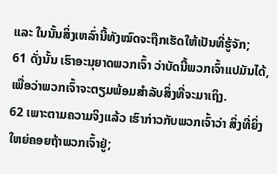ແລະ ໃນນັ້ນສິ່ງເຫລົ່ານີ້ທັງໝົດຈະຖືກເຮັດໃຫ້ເປັນທີ່ຮູ້ຈັກ;
61 ດັ່ງນັ້ນ ເຮົາອະນຸຍາດພວກເຈົ້າ ວ່າບັດນີ້ພວກເຈົ້າແປມັນໄດ້, ເພື່ອວ່າພວກເຈົ້າຈະຕຽມພ້ອມສຳລັບສິ່ງທີ່ຈະມາເຖິງ.
62 ເພາະຕາມຄວາມຈິງແລ້ວ ເຮົາກ່າວກັບພວກເຈົ້າວ່າ ສິ່ງທີ່ຍິ່ງໃຫຍ່ຄອຍຖ້າພວກເຈົ້າຢູ່;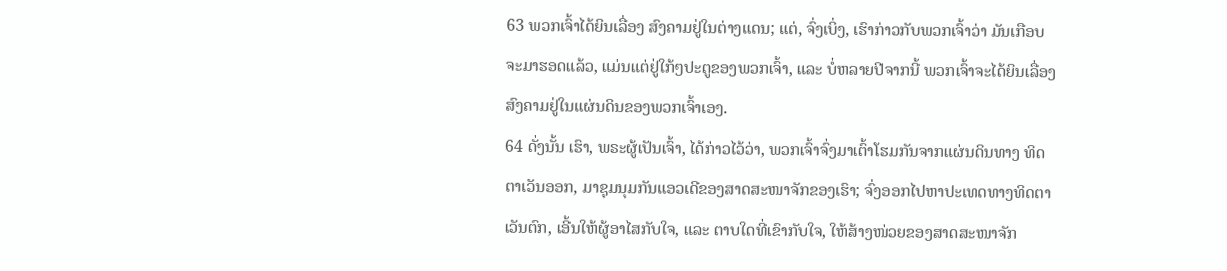63 ພວກເຈົ້າໄດ້ຍິນເລື່ອງ ສົງຄາມຢູ່ໃນຕ່າງແດນ; ແຕ່, ຈົ່ງເບິ່ງ, ເຮົາກ່າວກັບພວກເຈົ້າວ່າ ມັນເກືອບຈະມາຮອດແລ້ວ, ແມ່ນແຕ່ຢູ່ໃກ້ໆປະຕູຂອງພວກເຈົ້າ, ແລະ ບໍ່ຫລາຍປີຈາກນີ້ ພວກເຈົ້າຈະໄດ້ຍິນເລື່ອງສົງຄາມຢູ່ໃນແຜ່ນດິນຂອງພວກເຈົ້າເອງ.
64 ດັ່ງນັ້ນ ເຮົາ, ພຣະຜູ້ເປັນເຈົ້າ, ໄດ້ກ່າວໄວ້ວ່າ, ພວກເຈົ້າຈົ່ງມາເຕົ້າໂຮມກັນຈາກແຜ່ນດິນທາງ ທິດຕາເວັນອອກ, ມາຊຸມນຸມກັນແອວເດີຂອງສາດສະໜາຈັກຂອງເຮົາ; ຈົ່ງອອກໄປຫາປະເທດທາງທິດຕາເວັນຕົກ, ເອີ້ນໃຫ້ຜູ້ອາໄສກັບໃຈ, ແລະ ຕາບໃດທີ່ເຂົາກັບໃຈ, ໃຫ້ສ້າງໜ່ວຍຂອງສາດສະໜາຈັກ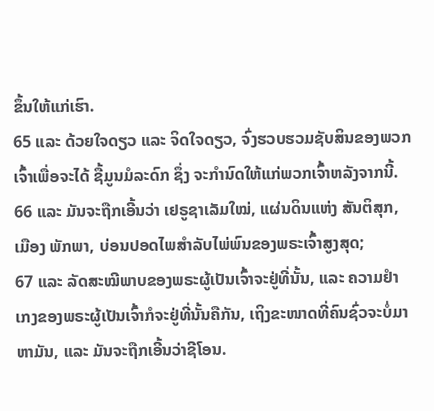ຂຶ້ນໃຫ້ແກ່ເຮົາ.
65 ແລະ ດ້ວຍໃຈດຽວ ແລະ ຈິດໃຈດຽວ, ຈົ່ງຮວບຮວມຊັບສິນຂອງພວກເຈົ້າເພື່ອຈະໄດ້ ຊື້ມູນມໍລະດົກ ຊຶ່ງ ຈະກຳນົດໃຫ້ແກ່ພວກເຈົ້າຫລັງຈາກນີ້.
66 ແລະ ມັນຈະຖືກເອີ້ນວ່າ ເຢຣູຊາເລັມໃໝ່, ແຜ່ນດິນແຫ່ງ ສັນຕິສຸກ, ເມືອງ ພັກພາ, ບ່ອນປອດໄພສຳລັບໄພ່ພົນຂອງພຣະເຈົ້າສູງສຸດ;
67 ແລະ ລັດສະໝີພາບຂອງພຣະຜູ້ເປັນເຈົ້າຈະຢູ່ທີ່ນັ້ນ, ແລະ ຄວາມຢຳເກງຂອງພຣະຜູ້ເປັນເຈົ້າກໍຈະຢູ່ທີ່ນັ້ນຄືກັນ, ເຖິງຂະໜາດທີ່ຄົນຊົ່ວຈະບໍ່ມາຫາມັນ, ແລະ ມັນຈະຖືກເອີ້ນວ່າຊີໂອນ.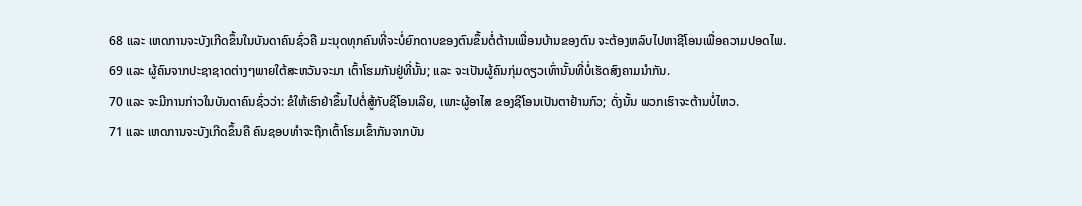68 ແລະ ເຫດການຈະບັງເກີດຂຶ້ນໃນບັນດາຄົນຊົ່ວຄື ມະນຸດທຸກຄົນທີ່ຈະບໍ່ຍົກດາບຂອງຕົນຂຶ້ນຕໍ່ຕ້ານເພື່ອນບ້ານຂອງຕົນ ຈະຕ້ອງຫລົບໄປຫາຊີໂອນເພື່ອຄວາມປອດໄພ.
69 ແລະ ຜູ້ຄົນຈາກປະຊາຊາດຕ່າງໆພາຍໃຕ້ສະຫວັນຈະມາ ເຕົ້າໂຮມກັນຢູ່ທີ່ນັ້ນ; ແລະ ຈະເປັນຜູ້ຄົນກຸ່ມດຽວເທົ່ານັ້ນທີ່ບໍ່ເຮັດສົງຄາມນຳກັນ.
70 ແລະ ຈະມີການກ່າວໃນບັນດາຄົນຊົ່ວວ່າ: ຂໍໃຫ້ເຮົາຢ່າຂຶ້ນໄປຕໍ່ສູ້ກັບຊີໂອນເລີຍ, ເພາະຜູ້ອາໄສ ຂອງຊີໂອນເປັນຕາຢ້ານກົວ; ດັ່ງນັ້ນ ພວກເຮົາຈະຕ້ານບໍ່ໄຫວ.
71 ແລະ ເຫດການຈະບັງເກີດຂຶ້ນຄື ຄົນຊອບທຳຈະຖືກເຕົ້າໂຮມເຂົ້າກັນຈາກບັນ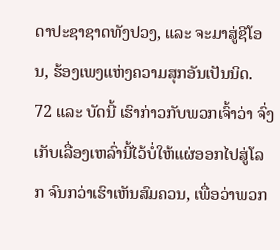ດາປະຊາຊາດທັງປວງ, ແລະ ຈະມາສູ່ຊີໂອນ, ຮ້ອງເພງແຫ່ງຄວາມສຸກອັນເປັນນິດ.
72 ແລະ ບັດນີ້ ເຮົາກ່າວກັບພວກເຈົ້າວ່າ ຈົ່ງເກັບເລື່ອງເຫລົ່ານີ້ໄວ້ບໍ່ໃຫ້ແຜ່ອອກໄປສູ່ໂລກ ຈົນກວ່າເຮົາເຫັນສົມຄວນ, ເພື່ອວ່າພວກ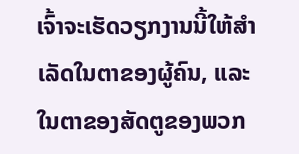ເຈົ້າຈະເຮັດວຽກງານນີ້ໃຫ້ສຳເລັດໃນຕາຂອງຜູ້ຄົນ, ແລະ ໃນຕາຂອງສັດຕູຂອງພວກ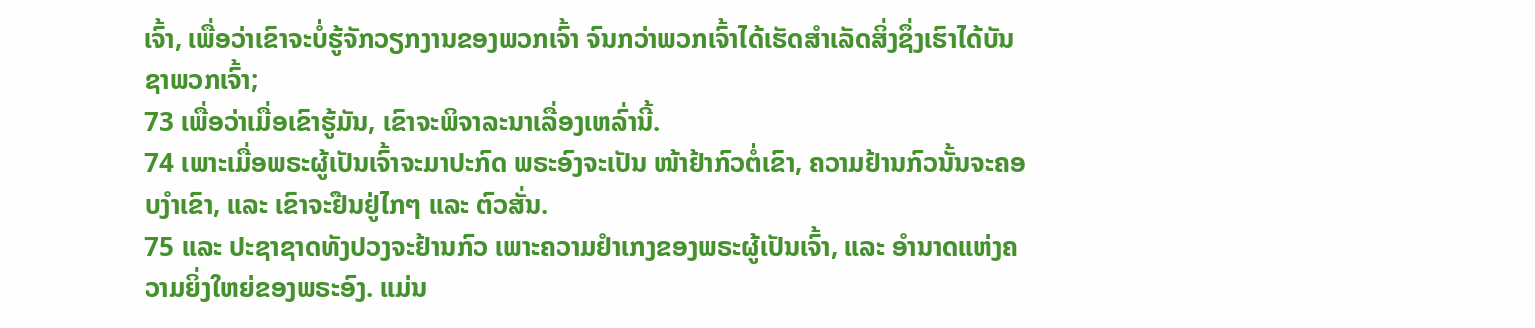ເຈົ້າ, ເພື່ອວ່າເຂົາຈະບໍ່ຮູ້ຈັກວຽກງານຂອງພວກເຈົ້າ ຈົນກວ່າພວກເຈົ້າໄດ້ເຮັດສຳເລັດສິ່ງຊຶ່ງເຮົາໄດ້ບັນຊາພວກເຈົ້າ;
73 ເພື່ອວ່າເມື່ອເຂົາຮູ້ມັນ, ເຂົາຈະພິຈາລະນາເລື່ອງເຫລົ່ານີ້.
74 ເພາະເມື່ອພຣະຜູ້ເປັນເຈົ້າຈະມາປະກົດ ພຣະອົງຈະເປັນ ໜ້າຢ້າກົວຕໍ່ເຂົາ, ຄວາມຢ້ານກົວນັ້ນຈະຄອບງຳເຂົາ, ແລະ ເຂົາຈະຢືນຢູ່ໄກໆ ແລະ ຕົວສັ່ນ.
75 ແລະ ປະຊາຊາດທັງປວງຈະຢ້ານກົວ ເພາະຄວາມຢຳເກງຂອງພຣະຜູ້ເປັນເຈົ້າ, ແລະ ອຳນາດແຫ່ງຄວາມຍິ່ງໃຫຍ່ຂອງພຣະອົງ. ແມ່ນ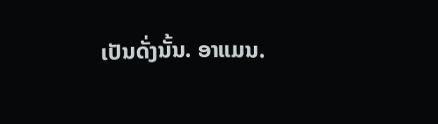ເປັນດັ່ງນັ້ນ. ອາແມນ.